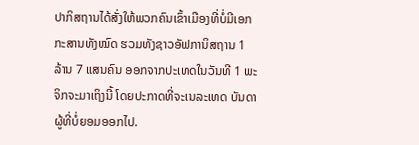ປາກິສຖານໄດ້ສັ່ງໃຫ້ພວກຄົນເຂົ້າເມືອງທີ່ບໍ່ມີເອກກະສານທັງໝົດ ຮວມທັງຊາວອັຟການິສຖານ 1 ລ້ານ 7 ແສນຄົນ ອອກຈາກປະເທດໃນວັນທີ 1 ພະ ຈິກຈະມາເຖິງນີ້ ໂດຍປະກາດທີ່ຈະເນລະເທດ ບັນດາຜູ້ທີ່ບໍ່ຍອມອອກໄປ.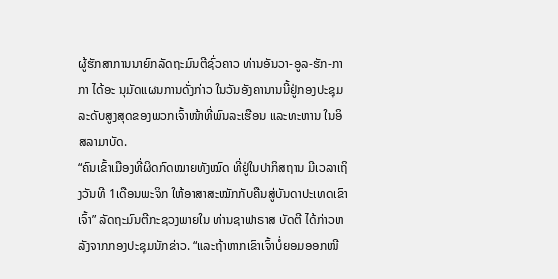ຜູ້ຮັກສາການນາຍົກລັດຖະມົນຕີຊົ່ວຄາວ ທ່ານອັນວາ-ອູລ-ຮັກ-ກາກາ ໄດ້ອະ ນຸມັດແຜນການດັ່ງກ່າວ ໃນວັນອັງຄານານນີ້ຢູ່ກອງປະຊຸມລະດັບສູງສຸດຂອງພວກເຈົ້າໜ້າທີ່ພົນລະເຮືອນ ແລະທະຫານ ໃນອິສລາມາບັດ.
“ຄົນເຂົ້າເມືອງທີ່ຜິດກົດໝາຍທັງໝົດ ທີ່ຢູ່ໃນປາກິສຖານ ມີເວລາເຖິງວັນທີ 1ເດືອນພະຈິກ ໃຫ້ອາສາສະໝັກກັບຄືນສູ່ບັນດາປະເທດເຂົາເຈົ້າ” ລັດຖະມົນຕີກະຊວງພາຍໃນ ທ່ານຊາຟາຣາສ ບັດຕີ ໄດ້ກ່າວຫລັງຈາກກອງປະຊຸມນັກຂ່າວ. “ແລະຖ້າຫາກເຂົາເຈົ້າບໍ່ຍອມອອກໜີ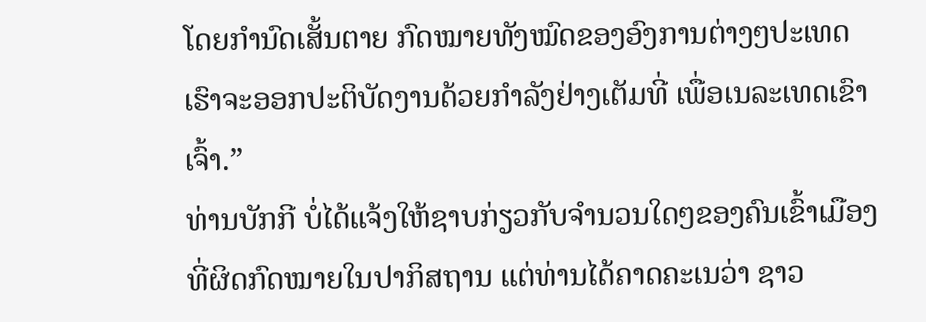ໂດຍກຳນົດເສັ້ນຕາຍ ກົດໝາຍທັງໝົດຂອງອົງການຕ່າງໆປະເທດເຮົາຈະອອກປະຕິບັດງານດ້ວຍກຳລັງຢ່າງເຕັມທີ່ ເພື່ອເນລະເທດເຂົາເຈົ້າ.”
ທ່ານບັກກີ ບໍ່ໄດ້ແຈ້ງໃຫ້ຊາບກ່ຽວກັບຈຳນວນໃດໆຂອງຄົນເຂົ້າເມືອງທີ່ຜິດກົດໝາຍໃນປາກິສຖານ ແຕ່ທ່ານໄດ້ຄາດຄະເນວ່າ ຊາວ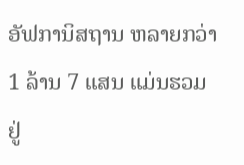ອັຟການິສຖານ ຫລາຍກວ່າ 1 ລ້ານ 7 ແສນ ແມ່ນຮວມຢູ່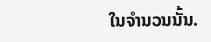ໃນຈຳນວນນັ້ນ.